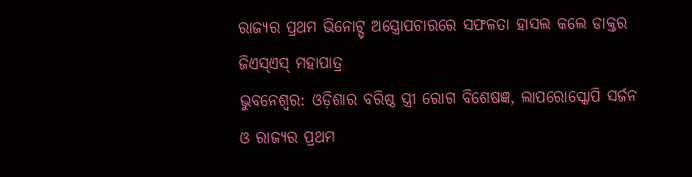ରାଜ୍ୟର ପ୍ରଥମ ଭିନୋଟ୍ସ୍ ଅସ୍ତ୍ରୋପଚାରରେ ସଫଳତା ହାସଲ କଲେ ଡାକ୍ତର ଜିଏସ୍ଏସ୍ ମହାପାତ୍ର
ଭୁବନେଶ୍ୱର: ଓଡ଼ିଶାର ବରିଷ୍ଠ ସ୍ତ୍ରୀ ରୋଗ ବିଶେଷଜ୍ଞ, ଲାପରୋସ୍କୋପି ସର୍ଜନ ଓ ରାଜ୍ୟର ପ୍ରଥମ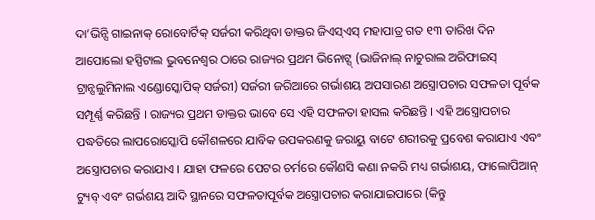ଦା’ଭିନ୍ସି ଗାଇନାକ୍ ରୋବୋର୍ଟିକ୍ ସର୍ଜରୀ କରିଥିବା ଡାକ୍ତର ଜିଏସ୍ଏସ୍ ମହାପାତ୍ର ଗତ ୧୩ ତାରିଖ ଦିନ ଆପୋଲୋ ହସ୍ପିଟାଲ ଭୁବନେଶ୍ୱର ଠାରେ ରାଜ୍ୟର ପ୍ରଥମ ଭିନୋଟ୍ସ୍ (ଭାଜିନାଲ୍ ନାଚୁରାଲ ଅରିଫାଇସ୍ ଟ୍ରାନ୍ସଲୁମିନାଲ ଏଣ୍ଡୋସ୍କୋପିକ୍ ସର୍ଜରୀ) ସର୍ଜରୀ ଜରିଆରେ ଗର୍ଭାଶୟ ଅପସାରଣ ଅସ୍ତ୍ରୋପଚାର ସଫଳତା ପୂର୍ବକ ସମ୍ପୂର୍ଣ୍ଣ କରିଛନ୍ତି । ରାଜ୍ୟର ପ୍ରଥମ ଡାକ୍ତର ଭାବେ ସେ ଏହି ସଫଳତା ହାସଲ କରିଛନ୍ତି । ଏହି ଅସ୍ତ୍ରୋପଚାର ପଦ୍ଧତିରେ ଲାପରୋସ୍କୋପି କୌଶଳରେ ଯାବିକ ଉପକରଣକୁ ଜରାୟୁ ବାଟେ ଶରୀରକୁ ପ୍ରବେଶ କରାଯାଏ ଏବଂ ଅସ୍ତ୍ରୋପଚାର କରାଯାଏ । ଯାହା ଫଳରେ ପେଟର ଚର୍ମରେ କୌଣସି କଣା ନକରି ମଧ୍ୟ ଗର୍ଭାଶୟ, ଫାଲୋପିଆନ୍ ଟ୍ୟୁବ୍ ଏବଂ ଗର୍ଭଶୟ ଆଦି ସ୍ଥାନରେ ସଫଳତାପୂର୍ବକ ଅସ୍ତ୍ରୋପଚାର କରାଯାଇପାରେ (କିନ୍ତୁ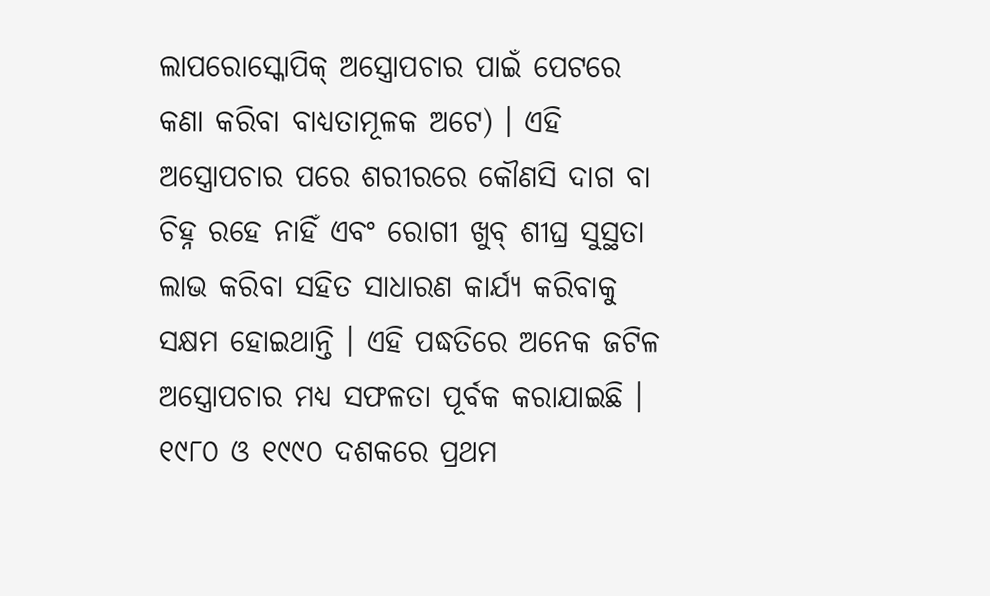ଲାପରୋସ୍କୋପିକ୍ ଅସ୍ତ୍ରୋପଚାର ପାଇଁ ପେଟରେ କଣା କରିବା ବାଧ୍ୟତାମୂଳକ ଅଟେ) । ଏହି ଅସ୍ତ୍ରୋପଚାର ପରେ ଶରୀରରେ କୌଣସି ଦାଗ ବା ଚିହ୍ନ ରହେ ନାହିଁ ଏବଂ ରୋଗୀ ଖୁବ୍ ଶୀଘ୍ର ସୁସ୍ଥତା ଲାଭ କରିବା ସହିତ ସାଧାରଣ କାର୍ଯ୍ୟ କରିବାକୁ ସକ୍ଷମ ହୋଇଥାନ୍ତି । ଏହି ପଦ୍ଧତିରେ ଅନେକ ଜଟିଳ ଅସ୍ତ୍ରୋପଚାର ମଧ୍ୟ ସଫଳତା ପୂର୍ବକ କରାଯାଇଛି ।
୧୯୮୦ ଓ ୧୯୯୦ ଦଶକରେ ପ୍ରଥମ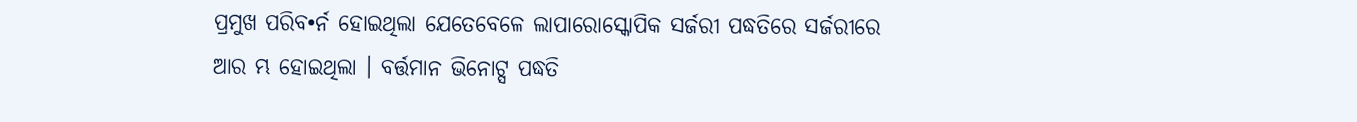ପ୍ରମୁଖ ପରିବ•ର୍ନ ହୋଇଥିଲା ଯେତେବେଳେ ଲାପାରୋସ୍କୋପିକ ସର୍ଜରୀ ପଦ୍ଧତିରେ ସର୍ଜରୀରେ ଆର ମ୍ଭ ହୋଇଥିଲା । ବର୍ତ୍ତମାନ ଭିନୋଟ୍ସ ପଦ୍ଧତି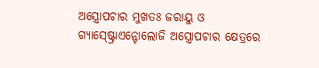ଅସ୍ତ୍ରୋପଚାର ମୁଖତଃ ଜରାୟୁ ଓ ଗ୍ୟାସ୍ଷ୍ଟ୍ରୋଏନ୍ଟୋଲୋଜି ଅସ୍ତ୍ରୋପଚାର କ୍ଷେତ୍ରରେ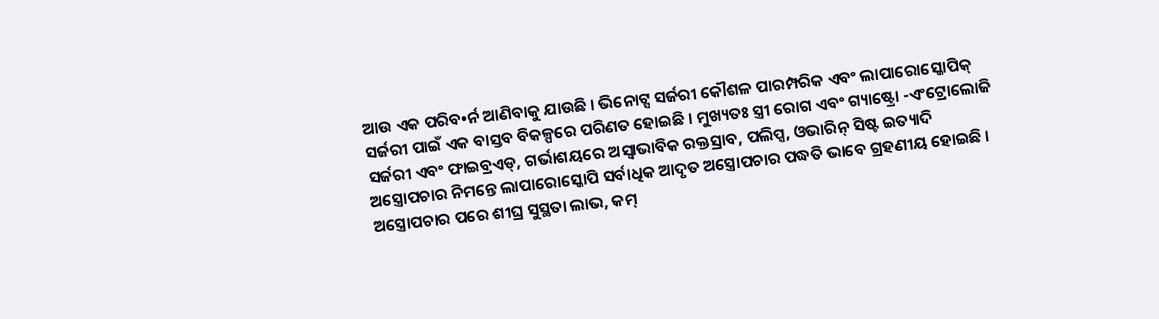ଆଉ ଏକ ପରିବ•ର୍ନ ଆଣିବାକୁ ଯାଉଛି । ଭିନୋଟ୍ସ ସର୍ଜରୀ କୌଶଳ ପାରମ୍ପରିକ ଏବଂ ଲାପାରୋସ୍କୋପିକ୍ ସର୍ଜରୀ ପାଇଁ ଏକ ବାସ୍ତବ ବିକଳ୍ପରେ ପରିଣତ ହୋଇଛି । ମୁଖ୍ୟତଃ ସ୍ତ୍ରୀ ରୋଗ ଏବଂ ଗ୍ୟାଷ୍ଟ୍ରୋ -ଏଂଟ୍ରୋଲୋଜି ସର୍ଜରୀ ଏବଂ ଫାଇବ୍ରଏଡ୍, ଗର୍ଭାଶୟରେ ଅସ୍ୱାଭାବିକ ରକ୍ତସ୍ରାବ, ପଲିପ୍ସ, ଓଭାରିନ୍ ସିଷ୍ଟ ଇତ୍ୟାଦି ଅସ୍ତ୍ରୋପଚାର ନିମନ୍ତେ ଲାପାରୋସ୍କୋପି ସର୍ବାଧିକ ଆଦୃତ ଅସ୍ତ୍ରୋପଚାର ପଦ୍ଧତି ଭାବେ ଗ୍ରହଣୀୟ ହୋଇଛି । ଅସ୍ତ୍ରୋପଚାର ପରେ ଶୀଘ୍ର ସୁସ୍ଥତା ଲାଭ, କମ୍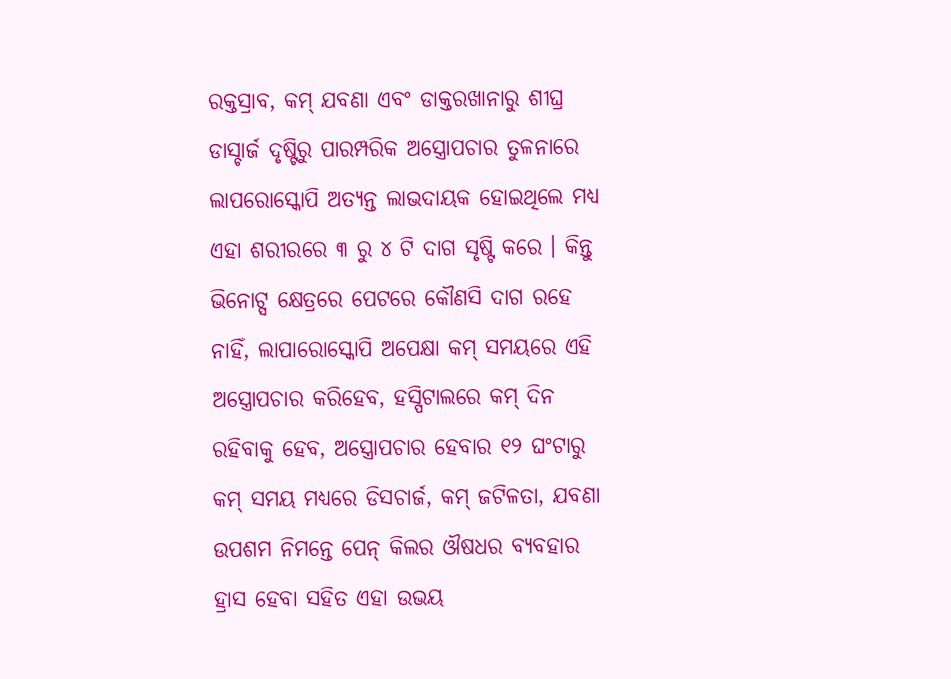ରକ୍ତସ୍ରାବ, କମ୍ ଯବଣା ଏବଂ ଡାକ୍ତରଖାନାରୁ ଶୀଘ୍ର ଡାସ୍ଚାର୍ଜ ଦୃଷ୍ଟିରୁ ପାରମ୍ପରିକ ଅସ୍ତ୍ରୋପଚାର ତୁଳନାରେ ଲାପରୋସ୍କୋପି ଅତ୍ୟନ୍ତ ଲାଭଦାୟକ ହୋଇଥିଲେ ମଧ୍ୟ ଏହା ଶରୀରରେ ୩ ରୁ ୪ ଟି ଦାଗ ସୃଷ୍ଟି କରେ । କିନ୍ତୁ ଭିନୋଟ୍ସ କ୍ଷେତ୍ରରେ ପେଟରେ କୌଣସି ଦାଗ ରହେ ନାହିଁ, ଲାପାରୋସ୍କୋପି ଅପେକ୍ଷା କମ୍ ସମୟରେ ଏହି ଅସ୍ତ୍ରୋପଚାର କରିହେବ, ହସ୍ପିଟାଲରେ କମ୍ ଦିନ ରହିବାକୁ ହେବ, ଅସ୍ତ୍ରୋପଚାର ହେବାର ୧୨ ଘଂଟାରୁ କମ୍ ସମୟ ମଧ୍ୟରେ ଡିସଚାର୍ଜ, କମ୍ ଜଟିଳତା, ଯବଣା ଉପଶମ ନିମନ୍ତେ ପେନ୍ କିଲର ଔଷଧର ବ୍ୟବହାର ହ୍ରାସ ହେବା ସହିତ ଏହା ଉଭୟ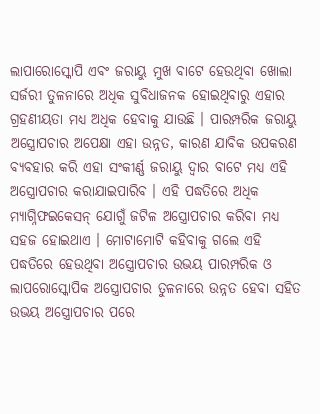ଲାପାରୋସ୍କୋପି ଏବଂ ଜରାୟୁ ମୁଖ ବାଟେ ହେଉଥିବା ଖୋଲା ସର୍ଜରୀ ତୁଳନାରେ ଅଧିକ ସୁବିଧାଜନକ ହୋଇଥିବାରୁ ଏହାର ଗ୍ରହଣୀୟତା ମଧ୍ୟ ଅଧିକ ହେବାକୁ ଯାଉଛି । ପାରମ୍ପରିକ ଜରାୟୁ ଅସ୍ତ୍ରୋପଚାର ଅପେକ୍ଷା ଏହା ଉନ୍ନତ, କାରଣ ଯାବିକ ଉପକରଣ ବ୍ୟବହାର କରି ଏହା ସଂକୀର୍ଣ୍ଣ ଜରାୟୁ ଦ୍ୱାର ବାଟେ ମଧ୍ୟ ଏହି ଅସ୍ତ୍ରୋପଚାର କରାଯାଇପାରିବ । ଏହି ପଦ୍ଧତିରେ ଅଧିକ ମ୍ୟାଗ୍ନିଫଇକେସନ୍ ଯୋଗୁଁ ଜଟିଳ ଅସ୍ତ୍ରୋପଚାର କରିବା ମଧ୍ୟ ସହଜ ହୋଇଥାଏ । ମୋଟାମୋଟି କହିବାକୁ ଗଲେ ଏହି ପଦ୍ଧତିରେ ହେଉଥିବା ଅସ୍ତ୍ରୋପଚାର ଉଭୟ ପାରମ୍ପରିକ ଓ ଲାପରୋସ୍କୋପିକ ଅସ୍ତ୍ରୋପଚାର ତୁଳନାରେ ଉନ୍ନତ ହେବା ସହିତ ଉଭୟ ଅସ୍ତ୍ରୋପଚାର ପରେ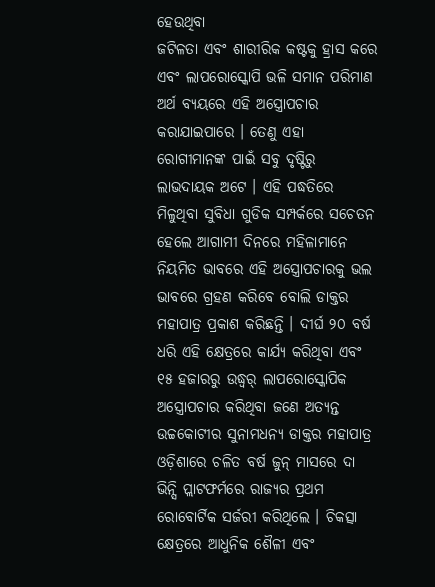ହେଉଥିବା
ଜଟିଳତା ଏବଂ ଶାରୀରିକ କଷ୍ଟକୁ ହ୍ରାସ କରେ ଏବଂ ଲାପରୋସ୍କୋପି ଭଳି ସମାନ ପରିମାଣ ଅର୍ଥ ବ୍ୟୟରେ ଏହି ଅସ୍ତ୍ରୋପଚାର କରାଯାଇପାରେ । ତେଣୁ ଏହା ରୋଗୀମାନଙ୍କ ପାଇଁ ସବୁ ଦୃଷ୍ଟିରୁ ଲାଭଦାୟକ ଅଟେ । ଏହି ପଦ୍ଧତିରେ ମିଳୁଥିବା ସୁବିଧା ଗୁଡିକ ସମ୍ପର୍କରେ ସଚେତନ ହେଲେ ଆଗାମୀ ଦିନରେ ମହିଳାମାନେ ନିୟମିତ ଭାବରେ ଏହି ଅସ୍ତ୍ରୋପଚାରକୁ ଭଲ ଭାବରେ ଗ୍ରହଣ କରିବେ ବୋଲି ଡାକ୍ତର ମହାପାତ୍ର ପ୍ରକାଶ କରିଛନ୍ତି । ଦୀର୍ଘ ୨୦ ବର୍ଷ ଧରି ଏହି କ୍ଷେତ୍ରରେ କାର୍ଯ୍ୟ କରିଥିବା ଏବଂ ୧୫ ହଜାରରୁ ଉଦ୍ଧ୍ୱର୍ ଲାପରୋସ୍କୋପିକ ଅସ୍ତ୍ରୋପଚାର କରିଥିବା ଜଣେ ଅତ୍ୟନ୍ତ ଉଚ୍ଚକୋଟୀର ସୁନାମଧନ୍ୟ ଡାକ୍ତର ମହାପାତ୍ର ଓଡ଼ିଶାରେ ଚଳିତ ବର୍ଷ ଜୁନ୍ ମାସରେ ଦା ଭିନ୍ସି ପ୍ଲାଟଫର୍ମରେ ରାଜ୍ୟର ପ୍ରଥମ ରୋବୋର୍ଟିକ ସର୍ଜରୀ କରିଥିଲେ । ଚିକତ୍ସା କ୍ଷେତ୍ରରେ ଆଧୁନିକ ଶୈଳୀ ଏବଂ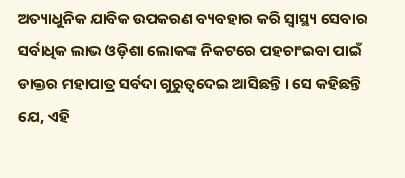ଅତ୍ୟାଧୁନିକ ଯାବିକ ଉପକରଣ ବ୍ୟବହାର କରି ସ୍ୱାସ୍ଥ୍ୟ ସେବାର ସର୍ବାଧିକ ଲାଭ ଓଡ଼ିଶା ଲୋକଙ୍କ ନିକଟରେ ପହଚାଂଇବା ପାଇଁ ଡାକ୍ତର ମହାପାତ୍ର ସର୍ବଦା ଗୁରୁତ୍ୱଦେଇ ଆସିଛନ୍ତି । ସେ କହିଛନ୍ତି ଯେ, ଏହି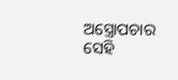ଅସ୍ତ୍ରୋପଚାର ସେହି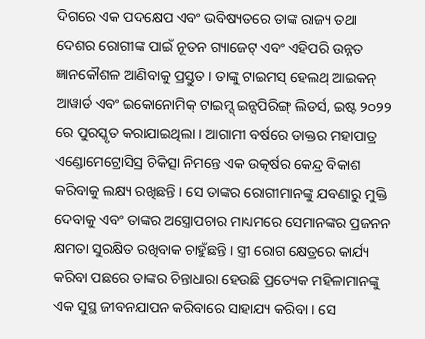ଦିଗରେ ଏକ ପଦକ୍ଷେପ ଏବଂ ଭବିଷ୍ୟତରେ ତାଙ୍କ ରାଜ୍ୟ ତଥା ଦେଶର ରୋଗୀଙ୍କ ପାଇଁ ନୂତନ ଗ୍ୟାଜେଟ୍ ଏବଂ ଏହିପରି ଉନ୍ନତ ଜ୍ଞାନକୌଶଳ ଆଣିବାକୁ ପ୍ରସ୍ତୁତ । ତାଙ୍କୁ ଟାଇମସ୍ ହେଲଥ୍ ଆଇକନ୍ ଆୱାର୍ଡ ଏବଂ ଇକୋନୋମିକ୍ ଟାଇମ୍ସ୍ ଇନ୍ସପିରିଙ୍ଗ୍ ଲିଡର୍ସ, ଇଷ୍ଟ ୨୦୨୨ ରେ ପୁରସ୍କୃତ କରାଯାଇଥିଲା । ଆଗାମୀ ବର୍ଷରେ ଡାକ୍ତର ମହାପାତ୍ର ଏଣ୍ଡୋମେଟ୍ରୋସିସ୍ର ଚିକିତ୍ସା ନିମନ୍ତେ ଏକ ଉତ୍କର୍ଷର କେନ୍ଦ୍ର ବିକାଶ କରିବାକୁ ଲକ୍ଷ୍ୟ ରଖିଛନ୍ତି । ସେ ତାଙ୍କର ରୋଗୀମାନଙ୍କୁ ଯବଣାରୁ ମୁକ୍ତି ଦେବାକୁ ଏବଂ ତାଙ୍କର ଅସ୍ତ୍ରୋପଚାର ମାଧ୍ୟମରେ ସେମାନଙ୍କର ପ୍ରଜନନ କ୍ଷମତା ସୁରକ୍ଷିତ ରଖିବାକ ଚାହୁଁଛନ୍ତି । ସ୍ତ୍ରୀ ରୋଗ କ୍ଷେତ୍ରରେ କାର୍ଯ୍ୟ କରିବା ପଛରେ ତାଙ୍କର ଚିନ୍ତାଧାରା ହେଉଛି ପ୍ରତ୍ୟେକ ମହିଳାମାନଙ୍କୁ ଏକ ସୁସ୍ଥ ଜୀବନଯାପନ କରିବାରେ ସାହାଯ୍ୟ କରିବା । ସେ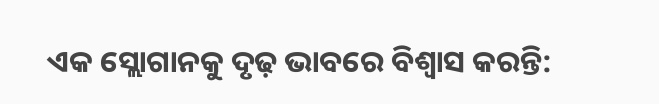ଏକ ସ୍ଲୋଗାନକୁ ଦୃଢ଼ ଭାବରେ ବିଶ୍ୱାସ କରନ୍ତି: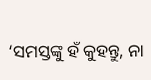‘ସମସ୍ତଙ୍କୁ ହଁ କୁହନ୍ତୁ, ନା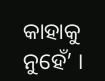କାହାକୁ ନୁହେଁ’ ।